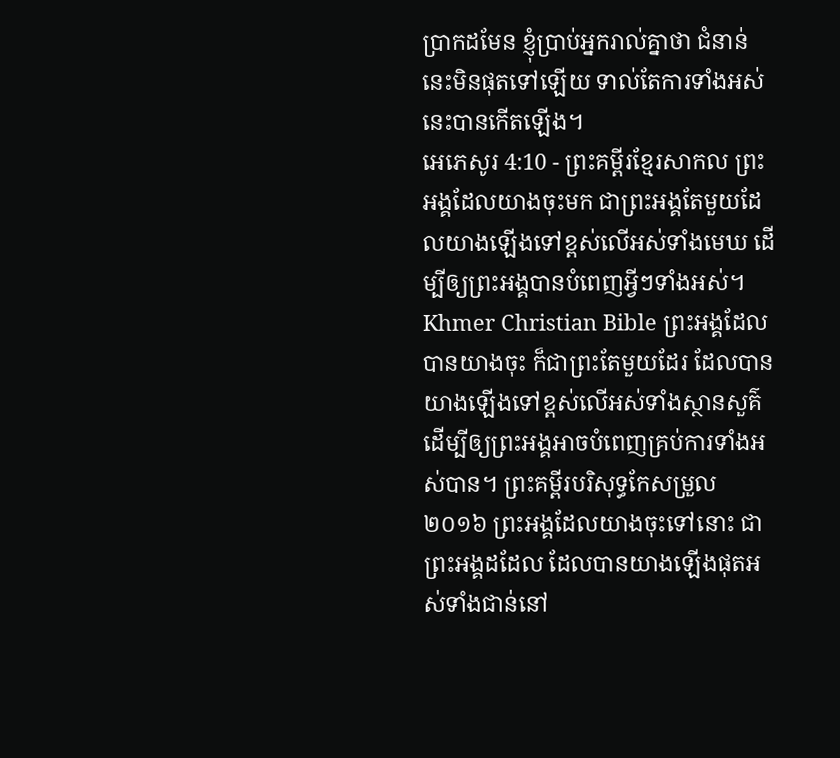ប្រាកដមែន ខ្ញុំប្រាប់អ្នករាល់គ្នាថា ជំនាន់នេះមិនផុតទៅឡើយ ទាល់តែការទាំងអស់នេះបានកើតឡើង។
អេភេសូរ 4:10 - ព្រះគម្ពីរខ្មែរសាកល ព្រះអង្គដែលយាងចុះមក ជាព្រះអង្គតែមួយដែលយាងឡើងទៅខ្ពស់លើអស់ទាំងមេឃ ដើម្បីឲ្យព្រះអង្គបានបំពេញអ្វីៗទាំងអស់។ Khmer Christian Bible ព្រះអង្គដែលបានយាងចុះ ក៏ជាព្រះតែមួយដែរ ដែលបានយាងឡើងទៅខ្ពស់លើអស់ទាំងស្ថានសួគ៌ ដើម្បីឲ្យព្រះអង្គអាចបំពេញគ្រប់ការទាំងអស់បាន។ ព្រះគម្ពីរបរិសុទ្ធកែសម្រួល ២០១៦ ព្រះអង្គដែលយាងចុះទៅនោះ ជាព្រះអង្គដដែល ដែលបានយាងឡើងផុតអស់ទាំងជាន់នៅ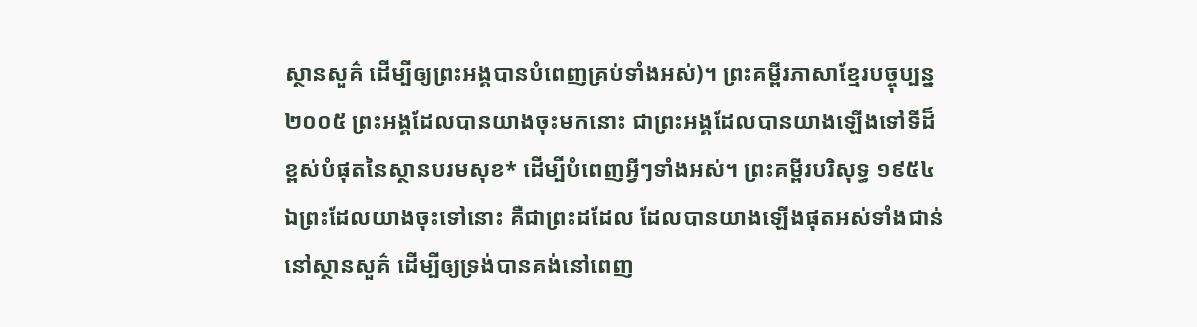ស្ថានសួគ៌ ដើម្បីឲ្យព្រះអង្គបានបំពេញគ្រប់ទាំងអស់)។ ព្រះគម្ពីរភាសាខ្មែរបច្ចុប្បន្ន ២០០៥ ព្រះអង្គដែលបានយាងចុះមកនោះ ជាព្រះអង្គដែលបានយាងឡើងទៅទីដ៏ខ្ពស់បំផុតនៃស្ថានបរមសុខ* ដើម្បីបំពេញអ្វីៗទាំងអស់។ ព្រះគម្ពីរបរិសុទ្ធ ១៩៥៤ ឯព្រះដែលយាងចុះទៅនោះ គឺជាព្រះដដែល ដែលបានយាងឡើងផុតអស់ទាំងជាន់នៅស្ថានសួគ៌ ដើម្បីឲ្យទ្រង់បានគង់នៅពេញ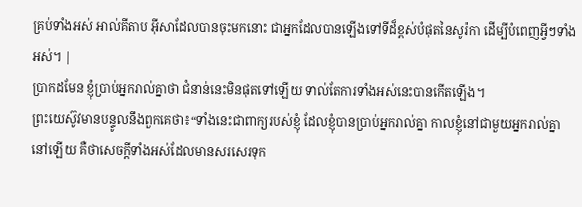គ្រប់ទាំងអស់ អាល់គីតាប អ៊ីសាដែលបានចុះមកនោះ ជាអ្នកដែលបានឡើងទៅទីដ៏ខ្ពស់បំផុតនៃសូរ៉កា ដើម្បីបំពេញអ្វីៗទាំងអស់។ |
ប្រាកដមែន ខ្ញុំប្រាប់អ្នករាល់គ្នាថា ជំនាន់នេះមិនផុតទៅឡើយ ទាល់តែការទាំងអស់នេះបានកើតឡើង។
ព្រះយេស៊ូវមានបន្ទូលនឹងពួកគេថា៖“ទាំងនេះជាពាក្យរបស់ខ្ញុំ ដែលខ្ញុំបានប្រាប់អ្នករាល់គ្នា កាលខ្ញុំនៅជាមួយអ្នករាល់គ្នានៅឡើយ គឺថាសេចក្ដីទាំងអស់ដែលមានសរសេរទុក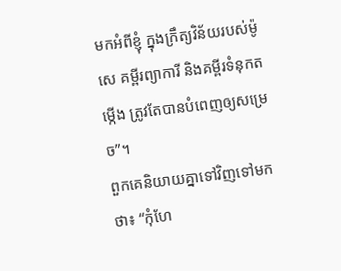មកអំពីខ្ញុំ ក្នុងក្រឹត្យវិន័យរបស់ម៉ូសេ គម្ពីរព្យាការី និងគម្ពីរទំនុកតម្កើង ត្រូវតែបានបំពេញឲ្យសម្រេច”។
ពួកគេនិយាយគ្នាទៅវិញទៅមកថា៖ “កុំហែ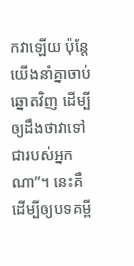កវាឡើយ ប៉ុន្តែយើងនាំគ្នាចាប់ឆ្នោតវិញ ដើម្បីឲ្យដឹងថាវាទៅជារបស់អ្នកណា”។ នេះគឺដើម្បីឲ្យបទគម្ពី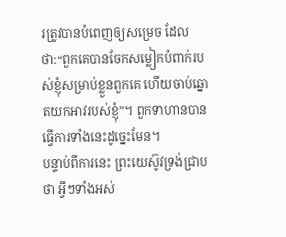រត្រូវបានបំពេញឲ្យសម្រេច ដែលថា:“ពួកគេបានចែកសម្លៀកបំពាក់របស់ខ្ញុំសម្រាប់ខ្លួនពួកគេ ហើយចាប់ឆ្នោតយកអាវរបស់ខ្ញុំ”។ ពួកទាហានបានធ្វើការទាំងនេះដូច្នេះមែន។
បន្ទាប់ពីការនេះ ព្រះយេស៊ូវទ្រង់ជ្រាបថា អ្វីៗទាំងអស់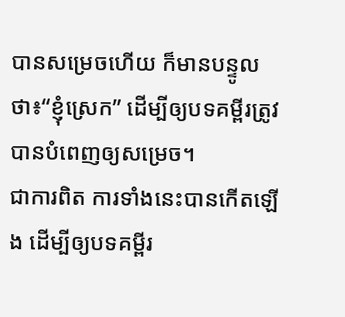បានសម្រេចហើយ ក៏មានបន្ទូលថា៖“ខ្ញុំស្រេក” ដើម្បីឲ្យបទគម្ពីរត្រូវបានបំពេញឲ្យសម្រេច។
ជាការពិត ការទាំងនេះបានកើតឡើង ដើម្បីឲ្យបទគម្ពីរ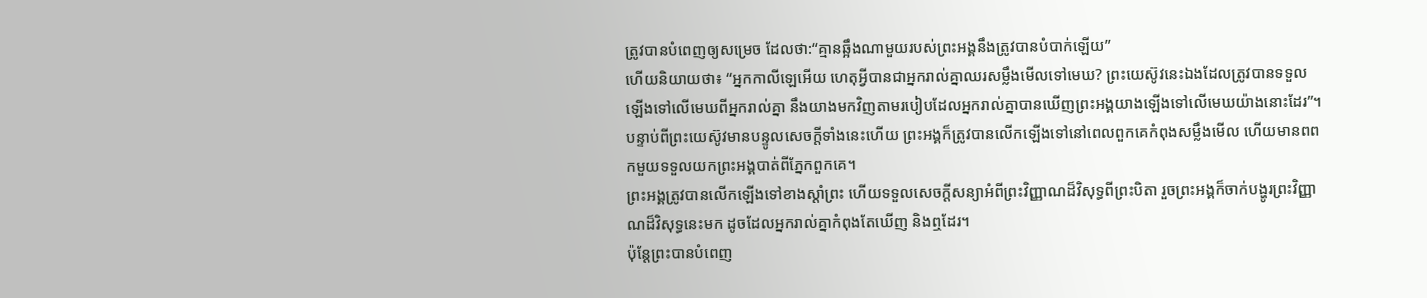ត្រូវបានបំពេញឲ្យសម្រេច ដែលថា:“គ្មានឆ្អឹងណាមួយរបស់ព្រះអង្គនឹងត្រូវបានបំបាក់ឡើយ”
ហើយនិយាយថា៖ “អ្នកកាលីឡេអើយ ហេតុអ្វីបានជាអ្នករាល់គ្នាឈរសម្លឹងមើលទៅមេឃ? ព្រះយេស៊ូវនេះឯងដែលត្រូវបានទទួលឡើងទៅលើមេឃពីអ្នករាល់គ្នា នឹងយាងមកវិញតាមរបៀបដែលអ្នករាល់គ្នាបានឃើញព្រះអង្គយាងឡើងទៅលើមេឃយ៉ាងនោះដែរ”។
បន្ទាប់ពីព្រះយេស៊ូវមានបន្ទូលសេចក្ដីទាំងនេះហើយ ព្រះអង្គក៏ត្រូវបានលើកឡើងទៅនៅពេលពួកគេកំពុងសម្លឹងមើល ហើយមានពពកមួយទទួលយកព្រះអង្គបាត់ពីភ្នែកពួកគេ។
ព្រះអង្គត្រូវបានលើកឡើងទៅខាងស្ដាំព្រះ ហើយទទួលសេចក្ដីសន្យាអំពីព្រះវិញ្ញាណដ៏វិសុទ្ធពីព្រះបិតា រួចព្រះអង្គក៏ចាក់បង្ហូរព្រះវិញ្ញាណដ៏វិសុទ្ធនេះមក ដូចដែលអ្នករាល់គ្នាកំពុងតែឃើញ និងឮដែរ។
ប៉ុន្តែព្រះបានបំពេញ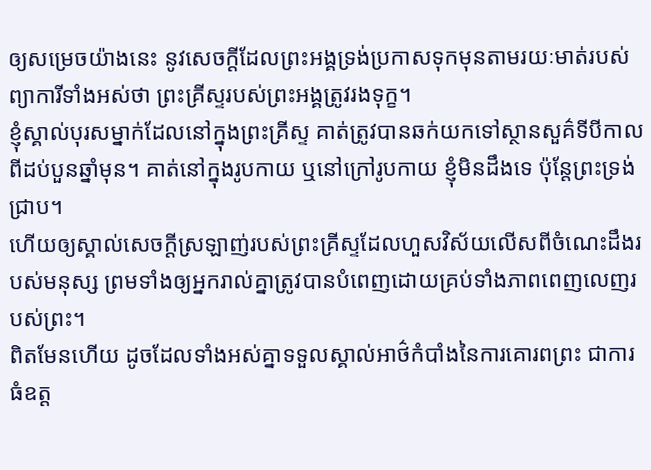ឲ្យសម្រេចយ៉ាងនេះ នូវសេចក្ដីដែលព្រះអង្គទ្រង់ប្រកាសទុកមុនតាមរយៈមាត់របស់ព្យាការីទាំងអស់ថា ព្រះគ្រីស្ទរបស់ព្រះអង្គត្រូវរងទុក្ខ។
ខ្ញុំស្គាល់បុរសម្នាក់ដែលនៅក្នុងព្រះគ្រីស្ទ គាត់ត្រូវបានឆក់យកទៅស្ថានសួគ៌ទីបីកាលពីដប់បួនឆ្នាំមុន។ គាត់នៅក្នុងរូបកាយ ឬនៅក្រៅរូបកាយ ខ្ញុំមិនដឹងទេ ប៉ុន្តែព្រះទ្រង់ជ្រាប។
ហើយឲ្យស្គាល់សេចក្ដីស្រឡាញ់របស់ព្រះគ្រីស្ទដែលហួសវិស័យលើសពីចំណេះដឹងរបស់មនុស្ស ព្រមទាំងឲ្យអ្នករាល់គ្នាត្រូវបានបំពេញដោយគ្រប់ទាំងភាពពេញលេញរបស់ព្រះ។
ពិតមែនហើយ ដូចដែលទាំងអស់គ្នាទទួលស្គាល់អាថ៌កំបាំងនៃការគោរពព្រះ ជាការធំឧត្ដ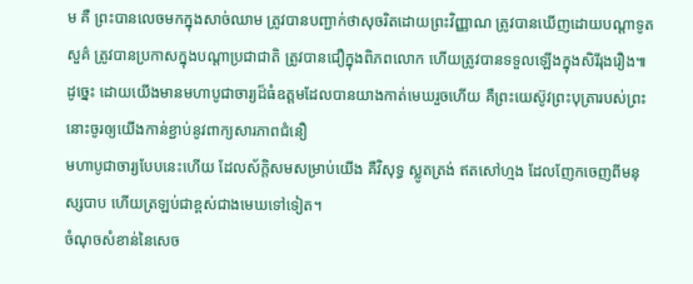ម គឺ ព្រះបានលេចមកក្នុងសាច់ឈាម ត្រូវបានបញ្ជាក់ថាសុចរិតដោយព្រះវិញ្ញាណ ត្រូវបានឃើញដោយបណ្ដាទូតសួគ៌ ត្រូវបានប្រកាសក្នុងបណ្ដាប្រជាជាតិ ត្រូវបានជឿក្នុងពិភពលោក ហើយត្រូវបានទទួលឡើងក្នុងសិរីរុងរឿង៕
ដូច្នេះ ដោយយើងមានមហាបូជាចារ្យដ៏ធំឧត្ដមដែលបានយាងកាត់មេឃរួចហើយ គឺព្រះយេស៊ូវព្រះបុត្រារបស់ព្រះ នោះចូរឲ្យយើងកាន់ខ្ជាប់នូវពាក្យសារភាពជំនឿ
មហាបូជាចារ្យបែបនេះហើយ ដែលស័ក្ដិសមសម្រាប់យើង គឺវិសុទ្ធ ស្លូតត្រង់ ឥតសៅហ្មង ដែលញែកចេញពីមនុស្សបាប ហើយត្រឡប់ជាខ្ពស់ជាងមេឃទៅទៀត។
ចំណុចសំខាន់នៃសេច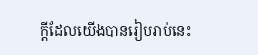ក្ដីដែលយើងបានរៀបរាប់នេះ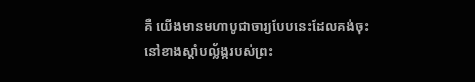គឺ យើងមានមហាបូជាចារ្យបែបនេះដែលគង់ចុះនៅខាងស្ដាំបល្ល័ង្ករបស់ព្រះ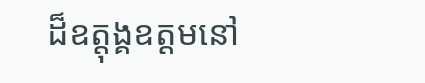ដ៏ឧត្ដុង្គឧត្ដមនៅ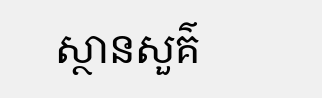ស្ថានសួគ៌